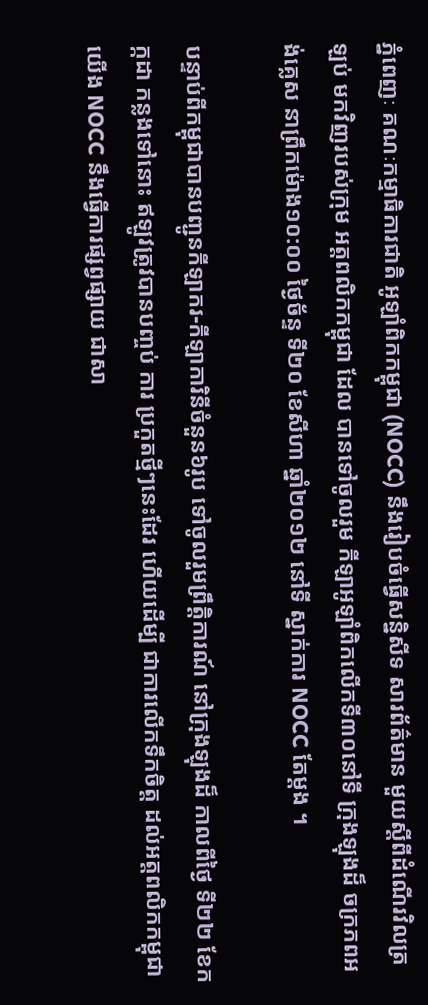ភ្នំពេញៈ គណៈកម្មាធិការជាតិ អូឡាំពិកកម្ពុជា (NOCC) នឹងរៀបចំធ្វើសន្និសីទ សារព័ត៌មាន មួយស្ដីពីដំណើរវិលត្រឡប់ មកវិញរបស់ក្រុម អត្តពលិកកម្ពុជា ដែល បានទៅចូលរួម កីឡាអូឡាំពិកលើកទី៣០នៅទី ក្រុងឡុងដ៏ ចក្រភពអង់គ្លេស នាព្រឹកម៉ោង១០:០០ ថ្ងៃច័ន្ទ ទី២០ ខែសីហា ឆ្នាំ២០១២ នៅទី ស្នាក់ការ NOCC តែម្តង ។

បន្ទាប់ពីកម្ពុជាបានបញ្ជូនកីឡាករ-កីឡាការិនីចំនួន៦រូប ទៅចូលរួមព្រឹត្តិការណ៍ នៅក្រុងឡុងដ៏ កាលពីថ្ងៃ ទី២២ ខែកក្កដា កន្លងទៅនោះ ឥឡូវត្រូវបានបញ្ចប់ ការ ប្រកួតថ្មីៗនេះដែរ ហើយដើម្បី ជាការលើកទឹកចិត្ត ដល់អត្តពលិកកម្ពុជា យើង NOCC នឹងធ្វើការផ្សព្វផ្សាយ ជាសា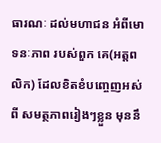ធារណៈ ដល់មហាជន អំពីមោទនៈភាព របស់ពួក គេ(អត្តពលិក) ដែលខិតខំបញ្ចេញអស់ពី សមត្ថភាពរៀងៗខ្លួន មុននឹ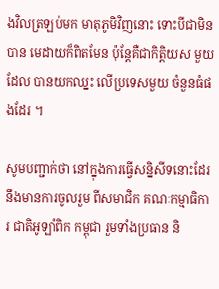ងវិលត្រឡប់មក មាតុភូមិវិញនោះ ទោះបីជាមិនបាន មេដាយក៏ពិតមែន ប៉ុន្ដែគឺជាកិត្តិយស មួយដែល បានយកឈ្នះ លើប្រទេសមួយ ចំនួនធំផងដែរ ។

សូមបញ្ជាក់ថា នៅក្នុងការធ្វើសន្និសីទនោះដែរ នឹងមានការចូលរួម ពីសមាជិក គណៈកម្មាធិការ ជាតិអូឡាំពិក កម្ពុជា រួមទាំងប្រធាន និ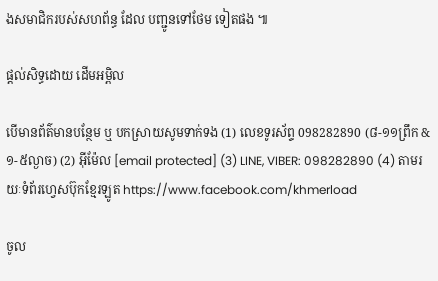ងសមាជិករបស់សហព័ន្ធ ដែល បញ្ជូនទៅថែម ទៀតផង ៕

ផ្តល់សិទ្ធដោយ ដើមអម្ពិល

បើមានព័ត៌មានបន្ថែម ឬ បកស្រាយសូមទាក់ទង (1) លេខទូរស័ព្ទ 098282890 (៨-១១ព្រឹក & ១-៥ល្ងាច) (2) អ៊ីម៉ែល [email protected] (3) LINE, VIBER: 098282890 (4) តាមរយៈទំព័រហ្វេសប៊ុកខ្មែរឡូត https://www.facebook.com/khmerload

ចូល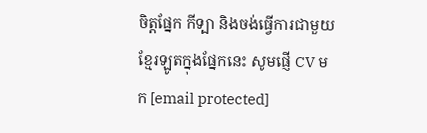ចិត្តផ្នែក កីទ្បា និងចង់ធ្វើការជាមួយខ្មែរឡូតក្នុងផ្នែកនេះ សូមផ្ញើ CV មក [email protected]